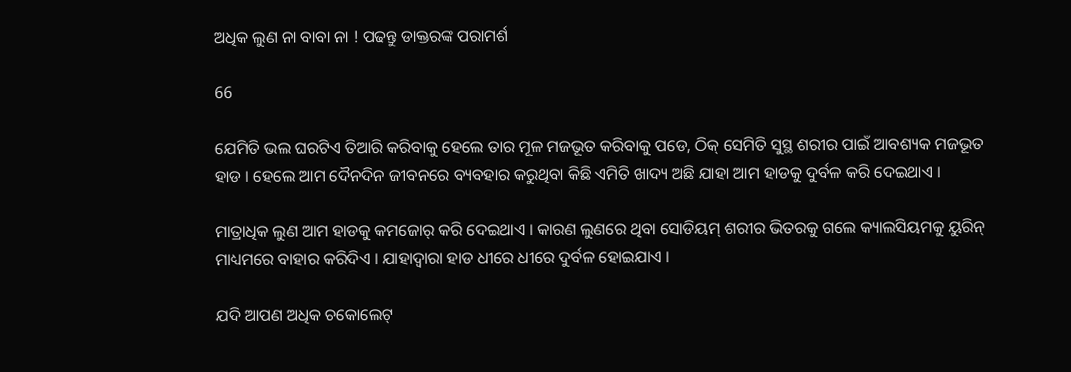ଅଧିକ ଲୁଣ ନା ବାବା ନା ! ପଢନ୍ତୁ ଡାକ୍ତରଙ୍କ ପରାମର୍ଶ

66

ଯେମିତି ଭଲ ଘରଟିଏ ତିଆରି କରିବାକୁ ହେଲେ ତାର ମୂଳ ମଜଭୂତ କରିବାକୁ ପଡେ, ଠିକ୍ ସେମିତି ସୁସ୍ଥ ଶରୀର ପାଇଁ ଆବଶ୍ୟକ ମଜଭୂତ ହାଡ । ହେଲେ ଆମ ଦୈନଦିନ ଜୀବନରେ ବ୍ୟବହାର କରୁଥିବା କିଛି ଏମିତି ଖାଦ୍ୟ ଅଛି ଯାହା ଆମ ହାଡକୁ ଦୁର୍ବଳ କରି ଦେଇଥାଏ ।

ମାତ୍ରାଧିକ ଲୁଣ ଆମ ହାଡକୁ କମଜୋର୍ କରି ଦେଇଥାଏ । କାରଣ ଲୁଣରେ ଥିବା ସୋଡିୟମ୍ ଶରୀର ଭିତରକୁ ଗଲେ କ୍ୟାଲସିୟମକୁ ୟୁରିନ୍ ମାଧ୍ୟମରେ ବାହାର କରିଦିଏ । ଯାହାଦ୍ୱାରା ହାଡ ଧୀରେ ଧୀରେ ଦୁର୍ବଳ ହୋଇଯାଏ ।

ଯଦି ଆପଣ ଅଧିକ ଚକୋଲେଟ୍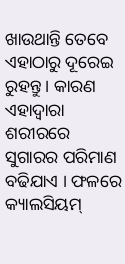ଖାଉଥାନ୍ତି ତେବେ ଏହାଠାରୁ ଦୂରେଇ ରୁହନ୍ତୁ । କାରଣ ଏହାଦ୍ୱାରା ଶରୀରରେ ସୁଗାରର ପରିମାଣ ବଢିଯାଏ । ଫଳରେ କ୍ୟାଲସିୟମ୍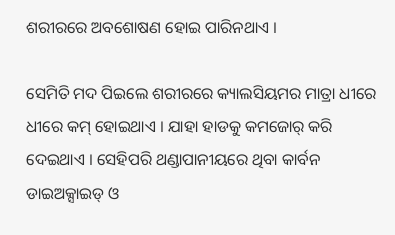ଶରୀରରେ ଅବଶୋଷଣ ହୋଇ ପାରିନଥାଏ ।

ସେମିତି ମଦ ପିଇଲେ ଶରୀରରେ କ୍ୟାଲସିୟମର ମାତ୍ରା ଧୀରେ ଧୀରେ କମ୍ ହୋଇଥାଏ । ଯାହା ହାଡକୁ କମଜୋର୍ କରି ଦେଇଥାଏ । ସେହିପରି ଥଣ୍ଡାପାନୀୟରେ ଥିବା କାର୍ବନ ଡାଇଅକ୍ସାଇଡ୍ ଓ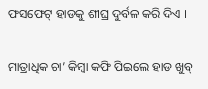ଫସଫେଟ୍ ହାଡକୁ ଶୀଘ୍ର ଦୁର୍ବଳ କରି ଦିଏ ।

ମାତ୍ରାଧିକ ଚା’ କିମ୍ବା କଫି ପିଇଲେ ହାଡ ଖୁବ୍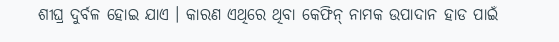ଶୀଘ୍ର ଦୁର୍ବଳ ହୋଇ ଯାଏ । କାରଣ ଏଥିରେ ଥିବା କେଫିନ୍ ନାମକ ଉପାଦାନ ହାଡ ପାଇଁ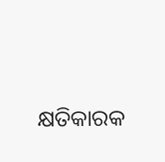କ୍ଷତିକାରକ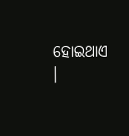ହୋଇଥାଏ ।